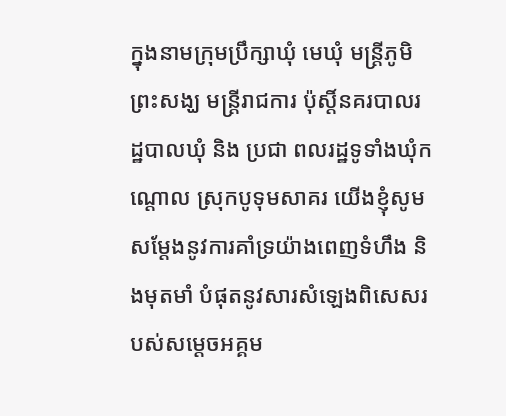ក្នុងនាមក្រុមប្រឹក្សាឃុំ មេឃុំ មន្ត្រីភូមិ ព្រះសង្ឃ មន្ត្រីរាជការ ប៉ុស្តិ៍នគរបាលរដ្ឋបាលឃុំ និង ប្រជា ពលរដ្ឋទូទាំងឃុំកណ្តោល ស្រុកបូទុមសាគរ យើងខ្ញុំសូមសម្តែងនូវការគាំទ្រយ៉ាងពេញទំហឹង និងមុតមាំ បំផុតនូវសារសំឡេងពិសេសរបស់សម្តេចអគ្គម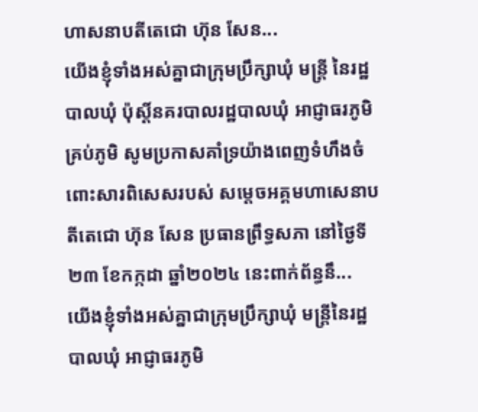ហាសនាបតីតេជោ ហ៊ុន សែន...
យើងខ្ញុំទាំងអស់គ្នាជាក្រុមប្រឹក្សាឃុំ មន្ត្រី នៃរដ្ឋបាលឃុំ ប៉ុស្តិ៍នគរបាលរដ្ឋបាលឃុំ អាជ្ញាធរភូមិគ្រប់ភូមិ សូមប្រកាសគាំទ្រយ៉ាងពេញទំហឹងចំពោះសារពិសេសរបស់ សម្តេចអគ្គមហាសេនាបតីតេជោ ហ៊ុន សែន ប្រធានព្រឹទ្ធសភា នៅថ្ងៃទី ២៣ ខែកក្កដា ឆ្នាំ២០២៤ នេះពាក់ព័ន្ធនឹ...
យើងខ្ញុំទាំងអស់គ្នាជាក្រុមប្រឹក្សាឃុំ មន្ត្រីនៃរដ្ឋបាលឃុំ អាជ្ញាធរភូមិ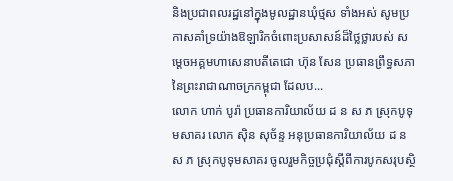និងប្រជាពលរដ្ឋនៅក្នុងមូលដ្ឋានឃុំថ្មស ទាំងអស់ សូមប្រកាសគាំទ្រយ៉ាងឱឡារិកចំពោះប្រសាសន៍ដ៏ថ្លៃថ្លារបស់ សម្តេចអគ្គមហាសេនាបតីតេជោ ហ៊ុន សែន ប្រធានព្រឹទ្ធសភា នៃព្រះរាជាណាចក្រកម្ពុជា ដែលប...
លោក ហាក់ បូរ៉ា ប្រធានការិយាល័យ ដ ន ស ភ ស្រុកបូទុមសាគរ លោក ស៊ិន សុច័ន្ទ អនុប្រធានការិយាល័យ ដ ន ស ភ ស្រុកបូទុមសាគរ ចូលរួមកិច្ចប្រជុំស្តីពីការបូកសរុបស្ថិ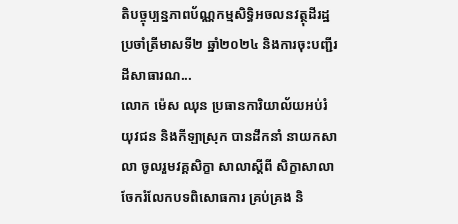តិបច្ចុប្បន្នភាពប័ណ្ណកម្មសិទ្ធិអចលនវត្ថុដីរដ្ឋ ប្រចាំត្រីមាសទី២ ឆ្នាំ២០២៤ និងការចុះបញ្ជីរដីសាធារណ...
លោក ម៉េស ឈុន ប្រធានការិយាល័យអប់រំ យុវជន និងកីឡាស្រុក បានដឹកនាំ នាយកសាលា ចូលរួមវគ្គសិក្ខា សាលាស្តីពី សិក្ខាសាលាចែករំលែកបទពិសោធការ គ្រប់គ្រង និ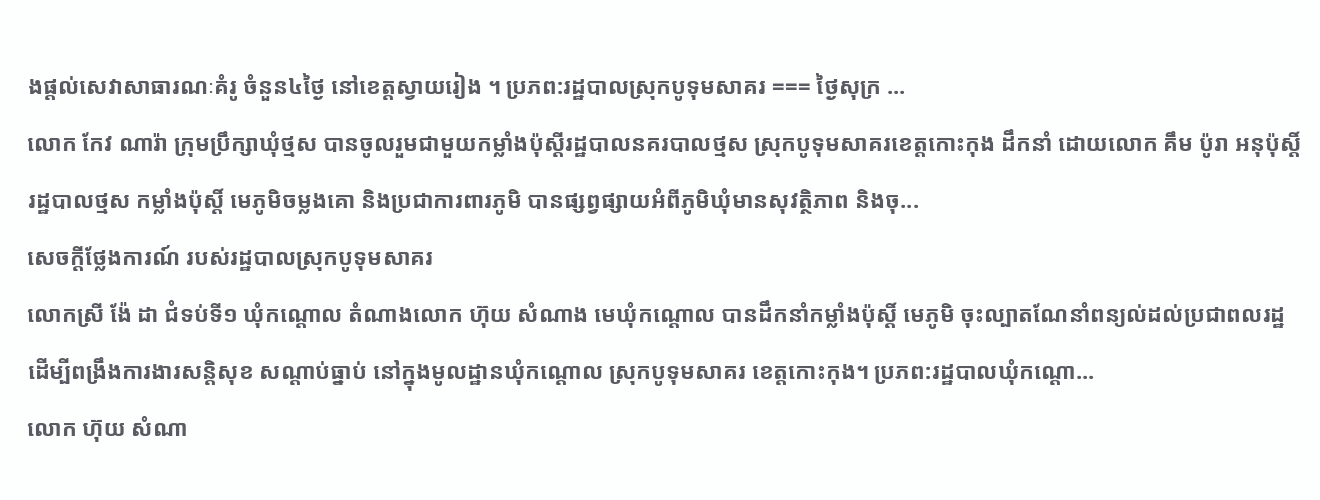ងផ្តល់សេវាសាធារណៈគំរូ ចំនួន៤ថ្ងៃ នៅខេត្តស្វាយរៀង ។ ប្រភព:រដ្ឋបាលស្រុកបូទុមសាគរ === ថ្ងៃសុក្រ ...
លោក កែវ ណារ៉ា ក្រុមប្រឹក្សាឃុំថ្មស បានចូលរួមជាមួយកម្លាំងប៉ុស្តីរដ្ឋបាលនគរបាលថ្មស ស្រុកបូទុមសាគរខេត្តកោះកុង ដឹកនាំ ដោយលោក គឹម ប៉ូរា អនុប៉ុស្តិ៍រដ្ឋបាលថ្មស កម្លាំងប៉ុស្តិ៍ មេភូមិចម្លងគោ និងប្រជាការពារភូមិ បានផ្សព្វផ្សាយអំពីភូមិឃុំមានសុវត្ថិភាព និងចុ...
សេចក្ដីថ្លែងការណ៍ របស់រដ្ឋបាលស្រុកបូទុមសាគរ
លោកស្រី ង៉ែ ដា ជំទប់ទី១ ឃុំកណ្តោល តំណាងលោក ហ៊ុយ សំណាង មេឃុំកណ្តោល បានដឹកនាំកម្លាំងប៉ុស្ដិ៍ មេភូមិ ចុះល្បាតណែនាំពន្យល់ដល់ប្រជាពលរដ្ឋ ដើម្បីពង្រឹងការងារសន្តិសុខ សណ្តាប់ធ្នាប់ នៅក្នុងមូលដ្ឋានឃុំកណ្តោល ស្រុកបូទុមសាគរ ខេត្តកោះកុង។ ប្រភព:រដ្ឋបាលឃុំកណ្តោ...
លោក ហ៊ុយ សំណា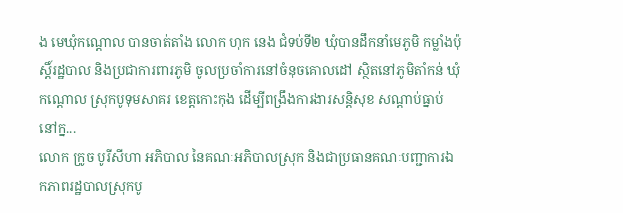ង មេឃុំកណ្តោល បានចាត់តាំង លោក ហុក នេង ជំទប់ទី២ ឃុំបានដឹកនាំមេភូមិ កម្លាំងប៉ុស្តិ៍រដ្ឋបាល និងប្រជាការពារភូមិ ចូលប្រចាំការនៅចំនុចគោលដៅ ស្ថិតនៅភូមិតាំកន់ ឃុំកណ្តោល ស្រុកបូទុមសាគរ ខេត្តកោះកុង ដើម្បីពង្រឹងការងារសន្តិសុខ សណ្តាប់ធ្នាប់ នៅក្ន...
លោក ក្រូច បូរីសីហា អភិបាល នៃគណៈអភិបាលស្រុក និងជាប្រធានគណៈបញ្ជាការឯកភាពរដ្ឋបាលស្រុកបូ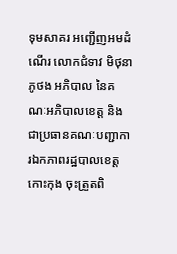ទុមសាគរ អញ្ជើញអមដំណើរ លោកជំទាវ មិថុនា ភូថង អភិបាល នៃគណៈអភិបាលខេត្ត និងជាប្រធានគណៈបញ្ជាការឯកភាពរដ្ឋបាលខេត្តកោះកុង ចុះត្រួតពិ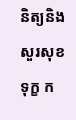និត្យនិងសួរសុខទុក្ខ ក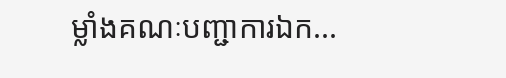ម្លាំងគណៈបញ្ជាការឯក...